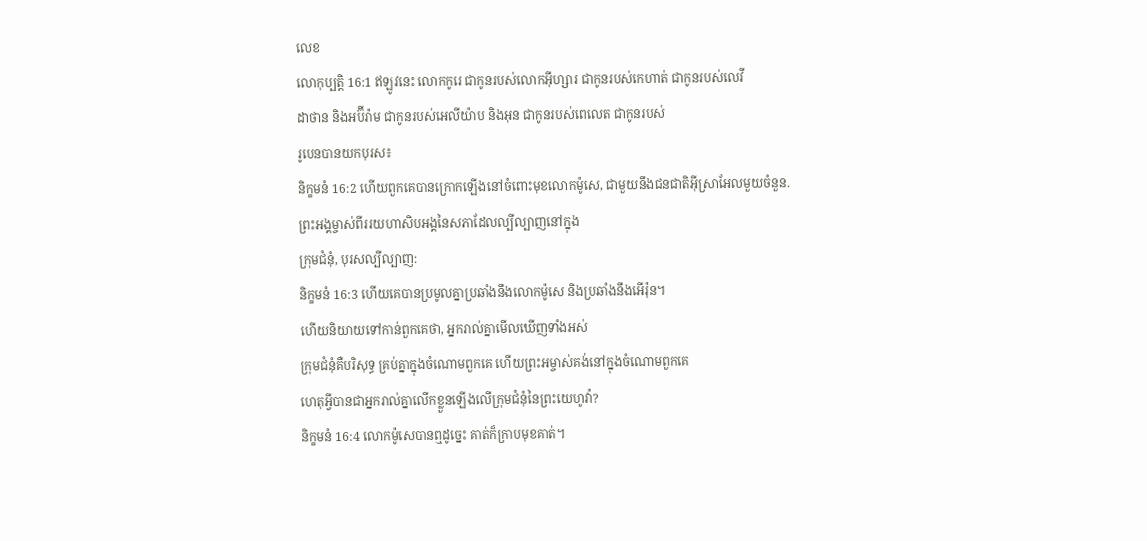លេខ
លោកុប្បត្តិ 16:1 ឥឡូវនេះ លោកកូរេ ជាកូនរបស់លោកអ៊ីហ្សារ ជាកូនរបស់កេហាត់ ជាកូនរបស់លេវី
ដាថាន និងអប៊ីរ៉ាម ជាកូនរបស់អេលីយ៉ាប និងអុន ជាកូនរបស់ពេលេត ជាកូនរបស់
រូបេនបានយកបុរស៖
និក្ខមនំ 16:2 ហើយពួកគេបានក្រោកឡើងនៅចំពោះមុខលោកម៉ូសេ, ជាមួយនឹងជនជាតិអ៊ីស្រាអែលមួយចំនួន.
ព្រះអង្គម្ចាស់ពីររយហាសិបអង្គនៃសភាដែលល្បីល្បាញនៅក្នុង
ក្រុមជំនុំ, បុរសល្បីល្បាញ:
និក្ខមនំ 16:3 ហើយគេបានប្រមូលគ្នាប្រឆាំងនឹងលោកម៉ូសេ និងប្រឆាំងនឹងអើរ៉ុន។
ហើយនិយាយទៅកាន់ពួកគេថា, អ្នករាល់គ្នាមើលឃើញទាំងអស់
ក្រុមជំនុំគឺបរិសុទ្ធ គ្រប់គ្នាក្នុងចំណោមពួកគេ ហើយព្រះអម្ចាស់គង់នៅក្នុងចំណោមពួកគេ
ហេតុអ្វីបានជាអ្នករាល់គ្នាលើកខ្លួនឡើងលើក្រុមជំនុំនៃព្រះយេហូវ៉ា?
និក្ខមនំ 16:4 លោកម៉ូសេបានឮដូច្នេះ គាត់ក៏ក្រាបមុខគាត់។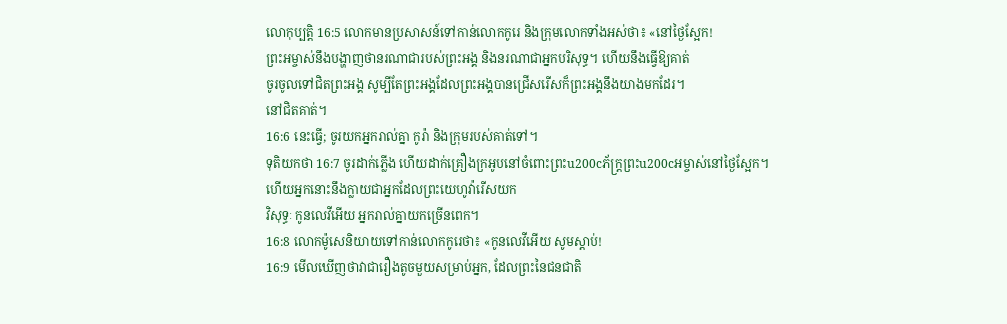លោកុប្បត្តិ 16:5 លោកមានប្រសាសន៍ទៅកាន់លោកកូរេ និងក្រុមលោកទាំងអស់ថា៖ «នៅថ្ងៃស្អែក!
ព្រះអម្ចាស់នឹងបង្ហាញថានរណាជារបស់ព្រះអង្គ និងនរណាជាអ្នកបរិសុទ្ធ។ ហើយនឹងធ្វើឱ្យគាត់
ចូរចូលទៅជិតព្រះអង្គ សូម្បីតែព្រះអង្គដែលព្រះអង្គបានជ្រើសរើសក៏ព្រះអង្គនឹងយាងមកដែរ។
នៅជិតគាត់។
16:6 នេះធ្វើ; ចូរយកអ្នករាល់គ្នា កូរ៉ា និងក្រុមរបស់គាត់ទៅ។
ទុតិយកថា 16:7 ចូរដាក់ភ្លើង ហើយដាក់គ្រឿងក្រអូបនៅចំពោះព្រះu200cភ័ក្ត្រព្រះu200cអម្ចាស់នៅថ្ងៃស្អែក។
ហើយអ្នកនោះនឹងក្លាយជាអ្នកដែលព្រះយេហូវ៉ារើសយក
វិសុទ្ធៈ កូនលេវីអើយ អ្នករាល់គ្នាយកច្រើនពេក។
16:8 លោកម៉ូសេនិយាយទៅកាន់លោកកូរេថា៖ «កូនលេវីអើយ សូមស្ដាប់!
16:9 មើលឃើញថាវាជារឿងតូចមួយសម្រាប់អ្នក, ដែលព្រះនៃជនជាតិ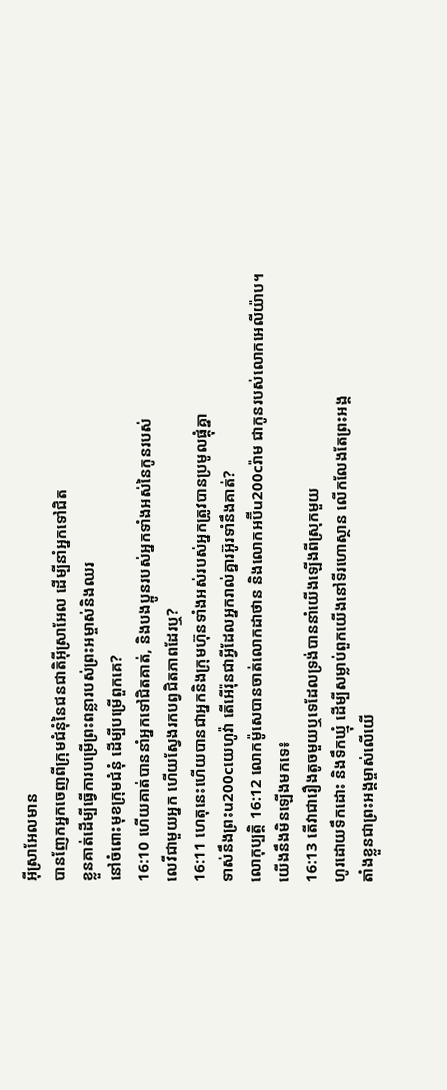អ៊ីស្រាអែលមាន
បានញែកអ្នកចេញពីក្រុមជំនុំនៃជនជាតិអ៊ីស្រាអែល ដើម្បីនាំអ្នកទៅជិត
ខ្លួនគាត់ដើម្បីធ្វើការបម្រើព្រះពន្លារបស់ព្រះអម្ចាស់និងឈរ
នៅចំពោះមុខក្រុមជំនុំ ដើម្បីបម្រើពួកគេ?
16:10 ហើយគាត់បាននាំអ្នកទៅជិតគាត់, និងបងប្អូនរបស់អ្នកទាំងអស់នៃកូនរបស់
លេវីជាមួយអ្នក ហើយស្វែងរកបព្វជិតភាពដែរឬ?
16:11 ហេតុនេះហើយបានជាអ្នកនិងក្រុមហ៊ុនទាំងអស់របស់អ្នកត្រូវបានប្រមូលផ្តុំគ្នា
ទាស់នឹងព្រះu200cយេហូវ៉ា តើអើរ៉ុនជាអ្វីដែលអ្នករាល់គ្នារអ៊ូរទាំនឹងគាត់?
លោកុប្បត្តិ 16:12 លោកម៉ូសេបានចាត់លោកដាថាន និងលោកអប៊ីu200cរ៉ាម ជាកូនរបស់លោកអេលីយ៉ាប។
យើងនឹងមិនឡើងមកទេ៖
16:13 តើវាជារឿងតូចមួយឬទេដែលទ្រង់បាននាំយើងឡើងពីស្រុកមួយ
ហូរដោយទឹកដោះ និងទឹកឃ្មុំ ដើម្បីសម្លាប់ពួកយើងនៅទីរហោស្ថាន លើកលែងតែព្រះអង្គ
តាំងខ្លួនជាព្រះអង្គម្ចាស់លើយើ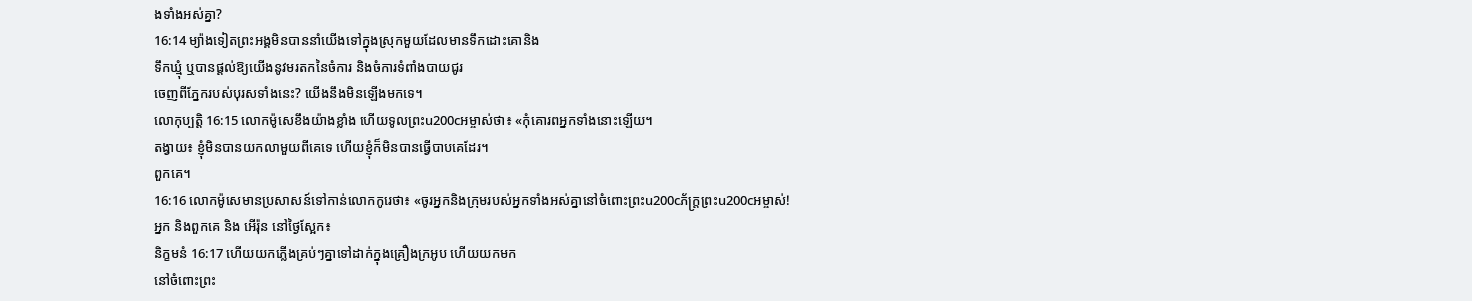ងទាំងអស់គ្នា?
16:14 ម្យ៉ាងទៀតព្រះអង្គមិនបាននាំយើងទៅក្នុងស្រុកមួយដែលមានទឹកដោះគោនិង
ទឹកឃ្មុំ ឬបានផ្តល់ឱ្យយើងនូវមរតកនៃចំការ និងចំការទំពាំងបាយជូរ
ចេញពីភ្នែករបស់បុរសទាំងនេះ? យើងនឹងមិនឡើងមកទេ។
លោកុប្បត្តិ 16:15 លោកម៉ូសេខឹងយ៉ាងខ្លាំង ហើយទូលព្រះu200cអម្ចាស់ថា៖ «កុំគោរពអ្នកទាំងនោះឡើយ។
តង្វាយ៖ ខ្ញុំមិនបានយកលាមួយពីគេទេ ហើយខ្ញុំក៏មិនបានធ្វើបាបគេដែរ។
ពួកគេ។
16:16 លោកម៉ូសេមានប្រសាសន៍ទៅកាន់លោកកូរេថា៖ «ចូរអ្នកនិងក្រុមរបស់អ្នកទាំងអស់គ្នានៅចំពោះព្រះu200cភ័ក្ត្រព្រះu200cអម្ចាស់!
អ្នក និងពួកគេ និង អើរ៉ុន នៅថ្ងៃស្អែក៖
និក្ខមនំ 16:17 ហើយយកភ្លើងគ្រប់ៗគ្នាទៅដាក់ក្នុងគ្រឿងក្រអូប ហើយយកមក
នៅចំពោះព្រះ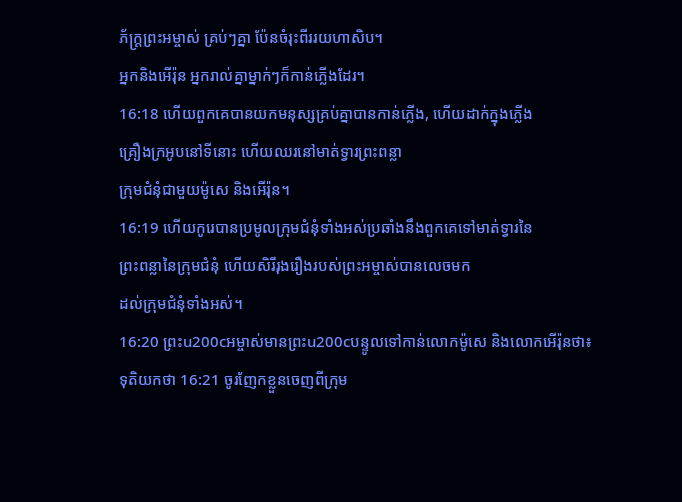ភ័ក្ត្រព្រះអម្ចាស់ គ្រប់ៗគ្នា ប៉ែនចំរុះពីររយហាសិប។
អ្នកនិងអើរ៉ុន អ្នករាល់គ្នាម្នាក់ៗក៏កាន់ភ្លើងដែរ។
16:18 ហើយពួកគេបានយកមនុស្សគ្រប់គ្នាបានកាន់ភ្លើង, ហើយដាក់ក្នុងភ្លើង
គ្រឿងក្រអូបនៅទីនោះ ហើយឈរនៅមាត់ទ្វារព្រះពន្លា
ក្រុមជំនុំជាមួយម៉ូសេ និងអើរ៉ុន។
16:19 ហើយកូរេបានប្រមូលក្រុមជំនុំទាំងអស់ប្រឆាំងនឹងពួកគេទៅមាត់ទ្វារនៃ
ព្រះពន្លានៃក្រុមជំនុំ ហើយសិរីរុងរឿងរបស់ព្រះអម្ចាស់បានលេចមក
ដល់ក្រុមជំនុំទាំងអស់។
16:20 ព្រះu200cអម្ចាស់មានព្រះu200cបន្ទូលទៅកាន់លោកម៉ូសេ និងលោកអើរ៉ុនថា៖
ទុតិយកថា 16:21 ចូរញែកខ្លួនចេញពីក្រុម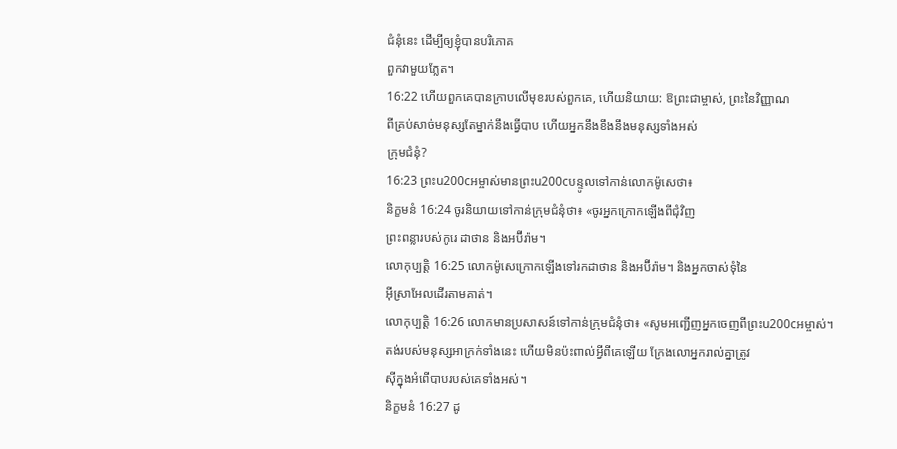ជំនុំនេះ ដើម្បីឲ្យខ្ញុំបានបរិភោគ
ពួកវាមួយភ្លែត។
16:22 ហើយពួកគេបានក្រាបលើមុខរបស់ពួកគេ, ហើយនិយាយ: ឱព្រះជាម្ចាស់, ព្រះនៃវិញ្ញាណ
ពីគ្រប់សាច់មនុស្សតែម្នាក់នឹងធ្វើបាប ហើយអ្នកនឹងខឹងនឹងមនុស្សទាំងអស់
ក្រុមជំនុំ?
16:23 ព្រះu200cអម្ចាស់មានព្រះu200cបន្ទូលទៅកាន់លោកម៉ូសេថា៖
និក្ខមនំ 16:24 ចូរនិយាយទៅកាន់ក្រុមជំនុំថា៖ «ចូរអ្នកក្រោកឡើងពីជុំវិញ
ព្រះពន្លារបស់កូរេ ដាថាន និងអប៊ីរ៉ាម។
លោកុប្បត្តិ 16:25 លោកម៉ូសេក្រោកឡើងទៅរកដាថាន និងអប៊ីរ៉ាម។ និងអ្នកចាស់ទុំនៃ
អ៊ីស្រាអែលដើរតាមគាត់។
លោកុប្បត្តិ 16:26 លោកមានប្រសាសន៍ទៅកាន់ក្រុមជំនុំថា៖ «សូមអញ្ជើញអ្នកចេញពីព្រះu200cអម្ចាស់។
តង់របស់មនុស្សអាក្រក់ទាំងនេះ ហើយមិនប៉ះពាល់អ្វីពីគេឡើយ ក្រែងលោអ្នករាល់គ្នាត្រូវ
ស៊ីក្នុងអំពើបាបរបស់គេទាំងអស់។
និក្ខមនំ 16:27 ដូ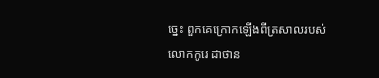ច្នេះ ពួកគេក្រោកឡើងពីត្រសាលរបស់លោកកូរេ ដាថាន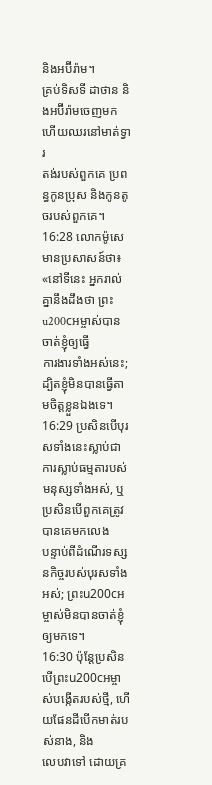និងអប៊ីរ៉ាម។
គ្រប់ទិសទី ដាថាន និងអប៊ីរ៉ាមចេញមក ហើយឈរនៅមាត់ទ្វារ
តង់របស់ពួកគេ ប្រពន្ធកូនប្រុស និងកូនតូចរបស់ពួកគេ។
16:28 លោកម៉ូសេមានប្រសាសន៍ថា៖ «នៅទីនេះ អ្នករាល់គ្នានឹងដឹងថា ព្រះu200cអម្ចាស់បានចាត់ខ្ញុំឲ្យធ្វើ
ការងារទាំងអស់នេះ; ដ្បិតខ្ញុំមិនបានធ្វើតាមចិត្តខ្លួនឯងទេ។
16:29 ប្រសិនបើបុរសទាំងនេះស្លាប់ជាការស្លាប់ធម្មតារបស់មនុស្សទាំងអស់, ឬប្រសិនបើពួកគេត្រូវបានគេមកលេង
បន្ទាប់ពីដំណើរទស្សនកិច្ចរបស់បុរសទាំងអស់; ព្រះu200cអម្ចាស់មិនបានចាត់ខ្ញុំឲ្យមកទេ។
16:30 ប៉ុន្តែប្រសិនបើព្រះu200cអម្ចាស់បង្កើតរបស់ថ្មី, ហើយផែនដីបើកមាត់របស់នាង, និង
លេបវាទៅ ដោយគ្រ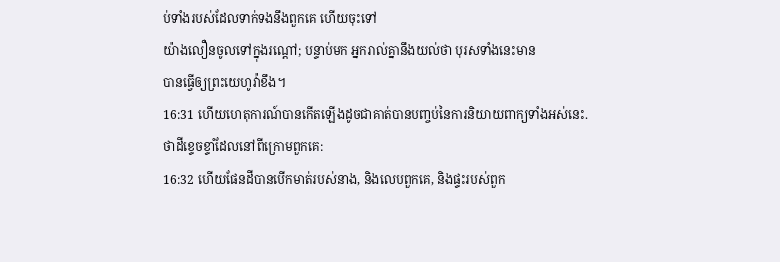ប់ទាំងរបស់ដែលទាក់ទងនឹងពួកគេ ហើយចុះទៅ
យ៉ាងលឿនចូលទៅក្នុងរណ្តៅ; បន្ទាប់មក អ្នករាល់គ្នានឹងយល់ថា បុរសទាំងនេះមាន
បានធ្វើឲ្យព្រះយេហូវ៉ាខឹង។
16:31 ហើយហេតុការណ៍បានកើតឡើងដូចជាគាត់បានបញ្ចប់នៃការនិយាយពាក្យទាំងអស់នេះ.
ថាដីខ្ទេចខ្ទាំដែលនៅពីក្រោមពួកគេ:
16:32 ហើយផែនដីបានបើកមាត់របស់នាង, និងលេបពួកគេ, និងផ្ទះរបស់ពួក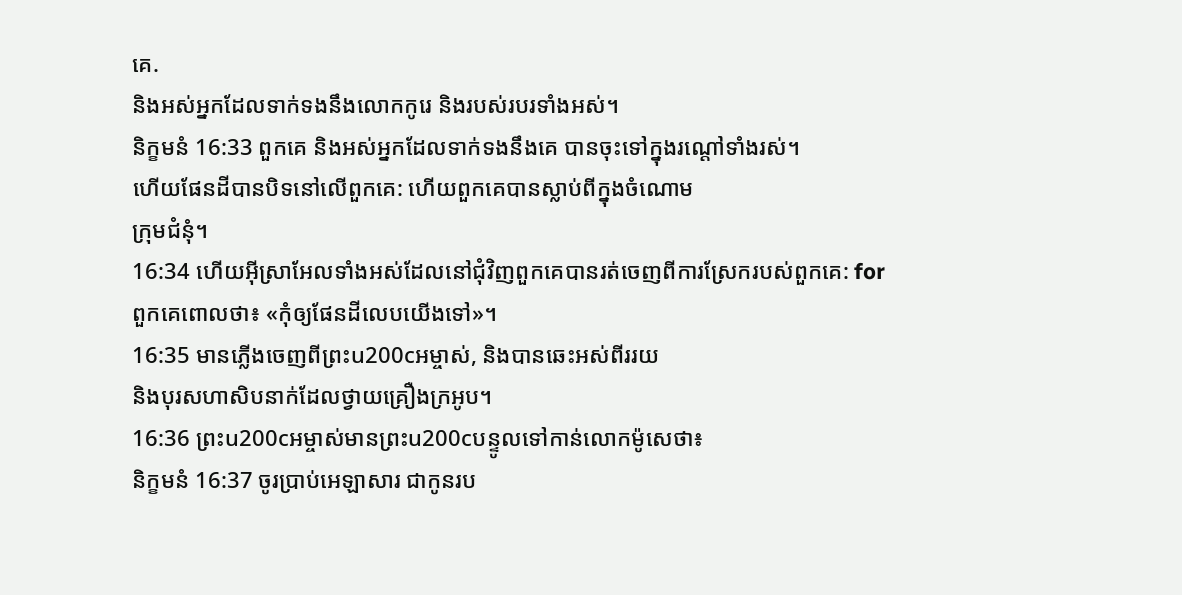គេ.
និងអស់អ្នកដែលទាក់ទងនឹងលោកកូរេ និងរបស់របរទាំងអស់។
និក្ខមនំ 16:33 ពួកគេ និងអស់អ្នកដែលទាក់ទងនឹងគេ បានចុះទៅក្នុងរណ្ដៅទាំងរស់។
ហើយផែនដីបានបិទនៅលើពួកគេ: ហើយពួកគេបានស្លាប់ពីក្នុងចំណោម
ក្រុមជំនុំ។
16:34 ហើយអ៊ីស្រាអែលទាំងអស់ដែលនៅជុំវិញពួកគេបានរត់ចេញពីការស្រែករបស់ពួកគេ: for
ពួកគេពោលថា៖ «កុំឲ្យផែនដីលេបយើងទៅ»។
16:35 មានភ្លើងចេញពីព្រះu200cអម្ចាស់, និងបានឆេះអស់ពីររយ
និងបុរសហាសិបនាក់ដែលថ្វាយគ្រឿងក្រអូប។
16:36 ព្រះu200cអម្ចាស់មានព្រះu200cបន្ទូលទៅកាន់លោកម៉ូសេថា៖
និក្ខមនំ 16:37 ចូរប្រាប់អេឡាសារ ជាកូនរប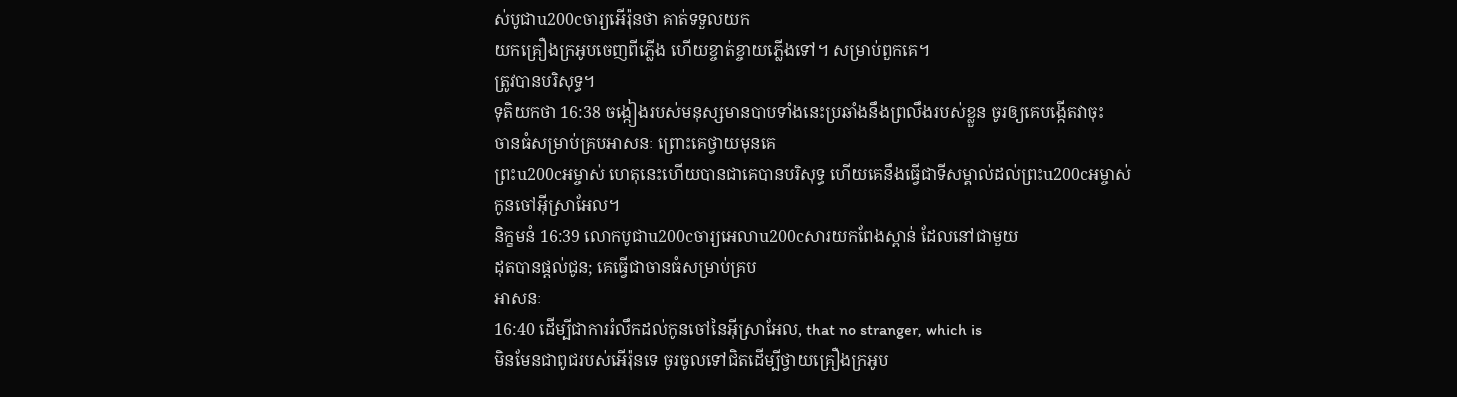ស់បូជាu200cចារ្យអើរ៉ុនថា គាត់ទទួលយក
យកគ្រឿងក្រអូបចេញពីភ្លើង ហើយខ្ចាត់ខ្ចាយភ្លើងទៅ។ សម្រាប់ពួកគេ។
ត្រូវបានបរិសុទ្ធ។
ទុតិយកថា 16:38 ចង្កៀងរបស់មនុស្សមានបាបទាំងនេះប្រឆាំងនឹងព្រលឹងរបស់ខ្លួន ចូរឲ្យគេបង្កើតវាចុះ
ចានធំសម្រាប់គ្របអាសនៈ ព្រោះគេថ្វាយមុនគេ
ព្រះu200cអម្ចាស់ ហេតុនេះហើយបានជាគេបានបរិសុទ្ធ ហើយគេនឹងធ្វើជាទីសម្គាល់ដល់ព្រះu200cអម្ចាស់
កូនចៅអ៊ីស្រាអែល។
និក្ខមនំ 16:39 លោកបូជាu200cចារ្យអេលាu200cសារយកពែងស្ពាន់ ដែលនៅជាមួយ
ដុតបានផ្តល់ជូន; គេធ្វើជាចានធំសម្រាប់គ្រប
អាសនៈ
16:40 ដើម្បីជាការរំលឹកដល់កូនចៅនៃអ៊ីស្រាអែល, that no stranger, which is
មិនមែនជាពូជរបស់អើរ៉ុនទេ ចូរចូលទៅជិតដើម្បីថ្វាយគ្រឿងក្រអូប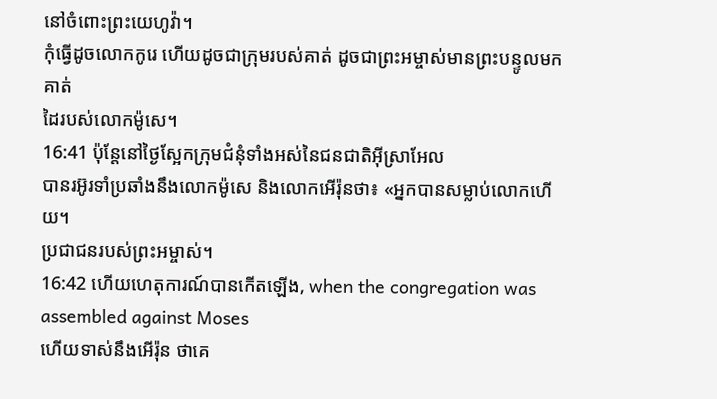នៅចំពោះព្រះយេហូវ៉ា។
កុំធ្វើដូចលោកកូរេ ហើយដូចជាក្រុមរបស់គាត់ ដូចជាព្រះអម្ចាស់មានព្រះបន្ទូលមកគាត់
ដៃរបស់លោកម៉ូសេ។
16:41 ប៉ុន្តែនៅថ្ងៃស្អែកក្រុមជំនុំទាំងអស់នៃជនជាតិអ៊ីស្រាអែល
បានរអ៊ូរទាំប្រឆាំងនឹងលោកម៉ូសេ និងលោកអើរ៉ុនថា៖ «អ្នកបានសម្លាប់លោកហើយ។
ប្រជាជនរបស់ព្រះអម្ចាស់។
16:42 ហើយហេតុការណ៍បានកើតឡើង, when the congregation was assembled against Moses
ហើយទាស់នឹងអើរ៉ុន ថាគេ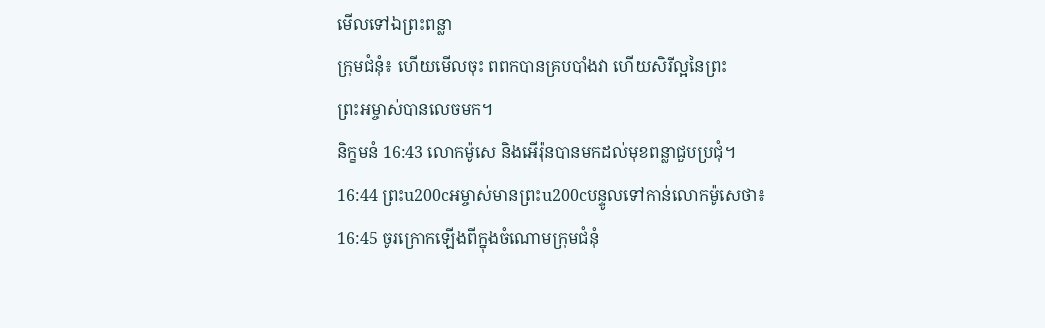មើលទៅឯព្រះពន្លា
ក្រុមជំនុំ៖ ហើយមើលចុះ ពពកបានគ្របបាំងវា ហើយសិរីល្អនៃព្រះ
ព្រះអម្ចាស់បានលេចមក។
និក្ខមនំ 16:43 លោកម៉ូសេ និងអើរ៉ុនបានមកដល់មុខពន្លាជួបប្រជុំ។
16:44 ព្រះu200cអម្ចាស់មានព្រះu200cបន្ទូលទៅកាន់លោកម៉ូសេថា៖
16:45 ចូរក្រោកឡើងពីក្នុងចំណោមក្រុមជំនុំ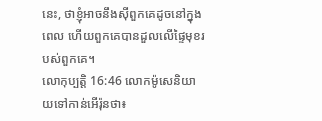នេះ, ថាខ្ញុំអាចនឹងស៊ីពួកគេដូចនៅក្នុង
ពេល ហើយពួកគេបានដួលលើផ្ទៃមុខរបស់ពួកគេ។
លោកុប្បត្តិ 16:46 លោកម៉ូសេនិយាយទៅកាន់អើរ៉ុនថា៖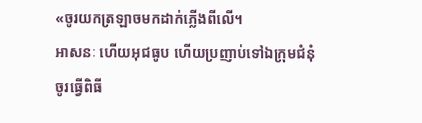«ចូរយកត្រឡាចមកដាក់ភ្លើងពីលើ។
អាសនៈ ហើយអុជធូប ហើយប្រញាប់ទៅឯក្រុមជំនុំ
ចូរធ្វើពិធី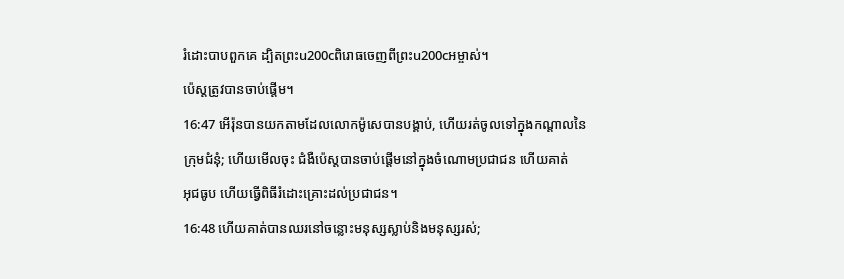រំដោះបាបពួកគេ ដ្បិតព្រះu200cពិរោធចេញពីព្រះu200cអម្ចាស់។
ប៉េស្តត្រូវបានចាប់ផ្តើម។
16:47 អើរ៉ុនបានយកតាមដែលលោកម៉ូសេបានបង្គាប់, ហើយរត់ចូលទៅក្នុងកណ្តាលនៃ
ក្រុមជំនុំ; ហើយមើលចុះ ជំងឺប៉េស្តបានចាប់ផ្ដើមនៅក្នុងចំណោមប្រជាជន ហើយគាត់
អុជធូប ហើយធ្វើពិធីរំដោះគ្រោះដល់ប្រជាជន។
16:48 ហើយគាត់បានឈរនៅចន្លោះមនុស្សស្លាប់និងមនុស្សរស់;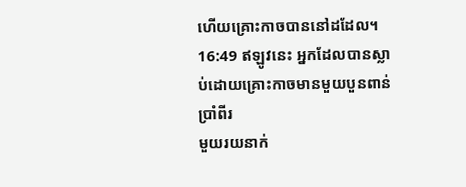ហើយគ្រោះកាចបាននៅដដែល។
16:49 ឥឡូវនេះ អ្នកដែលបានស្លាប់ដោយគ្រោះកាចមានមួយបួនពាន់ប្រាំពីរ
មួយរយនាក់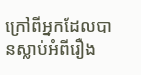ក្រៅពីអ្នកដែលបានស្លាប់អំពីរឿង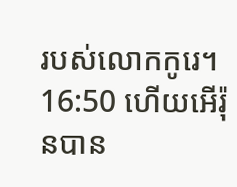របស់លោកកូរេ។
16:50 ហើយអើរ៉ុនបាន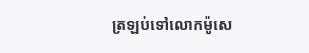ត្រឡប់ទៅលោកម៉ូសេ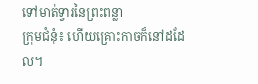ទៅមាត់ទ្វារនៃព្រះពន្លា
ក្រុមជំនុំ៖ ហើយគ្រោះកាចក៏នៅដដែល។